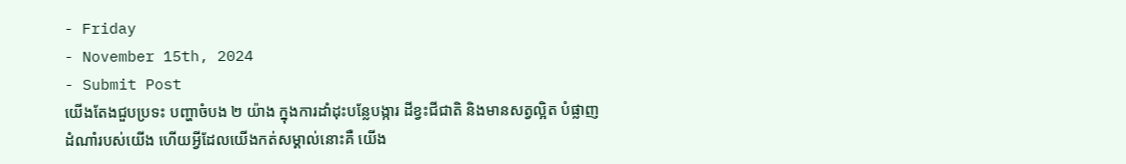- Friday
- November 15th, 2024
- Submit Post
យើងតែងជួបប្រទះ បញ្ហាចំបង ២ យ៉ាង ក្នុងការដាំដុះបន្លែបង្ការ ដីខ្វះជីជាតិ និងមានសត្វល្អិត បំផ្លាញដំណាំរបស់យើង ហើយអ្វីដែលយើងកត់សម្គាល់នោះគឺ យើង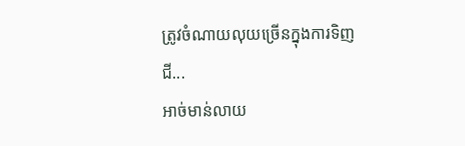ត្រូវចំណាយលុយច្រើនក្នុងការទិញជី...
អាច់មាន់លាយ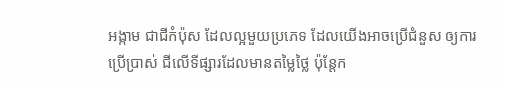អង្កាម ជាជីកំប៉ុស ដែលល្អមួយប្រភេទ ដែលយើងអាចប្រើជំនួស ឲ្យការប្រើប្រាស់ ជីលើទីផ្សារដែលមានតម្លៃថ្លៃ ប៉ុន្តែក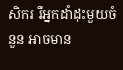សិករ រឺអ្នកដាំដុះមួយចំនួន អាចមាន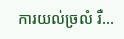ការយល់ច្រលំ រឺ...